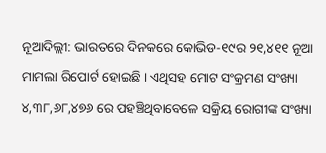ନୂଆଦିଲ୍ଲୀ: ଭାରତରେ ଦିନକରେ କୋଭିଡ-୧୯ର ୨୧,୪୧୧ ନୂଆ ମାମଲା ରିପୋର୍ଟ ହୋଇଛି । ଏଥିସହ ମୋଟ ସଂକ୍ରମଣ ସଂଖ୍ୟା ୪,୩୮,୬୮,୪୭୬ ରେ ପହଞ୍ଚିଥିବାବେଳେ ସକ୍ରିୟ ରୋଗୀଙ୍କ ସଂଖ୍ୟା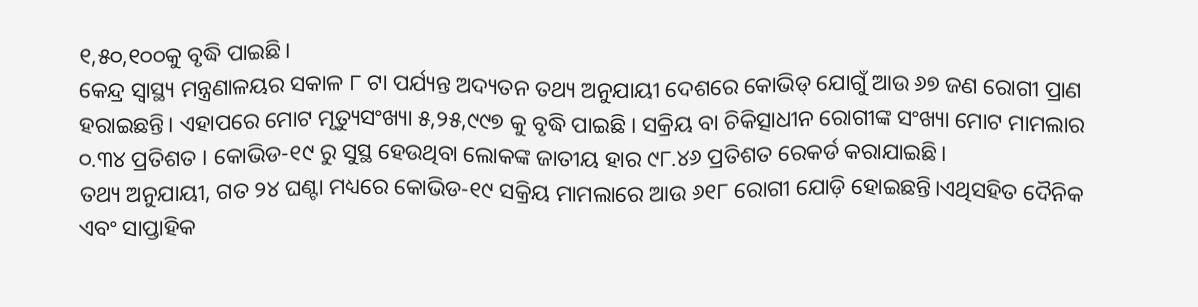୧,୫୦,୧୦୦କୁ ବୃଦ୍ଧି ପାଇଛି।
କେନ୍ଦ୍ର ସ୍ୱାସ୍ଥ୍ୟ ମନ୍ତ୍ରଣାଳୟର ସକାଳ ୮ ଟା ପର୍ଯ୍ୟନ୍ତ ଅଦ୍ୟତନ ତଥ୍ୟ ଅନୁଯାୟୀ ଦେଶରେ କୋଭିଡ୍ ଯୋଗୁଁ ଆଉ ୬୭ ଜଣ ରୋଗୀ ପ୍ରାଣ ହରାଇଛନ୍ତି। ଏହାପରେ ମୋଟ ମୃତ୍ୟୁସଂଖ୍ୟା ୫,୨୫,୯୯୭ କୁ ବୃଦ୍ଧି ପାଇଛି । ସକ୍ରିୟ ବା ଚିକିତ୍ସାଧୀନ ରୋଗୀଙ୍କ ସଂଖ୍ୟା ମୋଟ ମାମଲାର ୦.୩୪ ପ୍ରତିଶତ । କୋଭିଡ-୧୯ ରୁ ସୁସ୍ଥ ହେଉଥିବା ଲୋକଙ୍କ ଜାତୀୟ ହାର ୯୮.୪୬ ପ୍ରତିଶତ ରେକର୍ଡ କରାଯାଇଛି।
ତଥ୍ୟ ଅନୁଯାୟୀ, ଗତ ୨୪ ଘଣ୍ଟା ମଧ୍ୟରେ କୋଭିଡ-୧୯ ସକ୍ରିୟ ମାମଲାରେ ଆଉ ୬୧୮ ରୋଗୀ ଯୋଡ଼ି ହୋଇଛନ୍ତି।ଏଥିସହିତ ଦୈନିକ ଏବଂ ସାପ୍ତାହିକ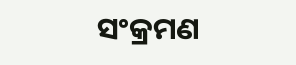ସଂକ୍ରମଣ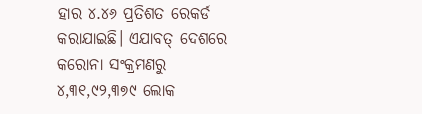ହାର ୪.୪୬ ପ୍ରତିଶତ ରେକର୍ଡ କରାଯାଇଛି। ଏଯାବତ୍ ଦେଶରେ କରୋନା ସଂକ୍ରମଣରୁ ୪,୩୧,୯୨,୩୭୯ ଲୋକ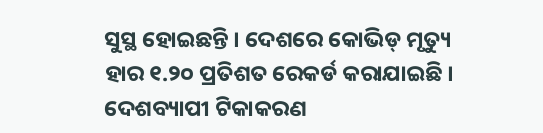ସୁସ୍ଥ ହୋଇଛନ୍ତି । ଦେଶରେ କୋଭିଡ୍ ମୃତ୍ୟୁ ହାର ୧.୨୦ ପ୍ରତିଶତ ରେକର୍ଡ କରାଯାଇଛି । ଦେଶବ୍ୟାପୀ ଟିକାକରଣ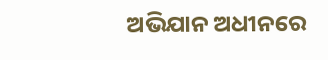ଅଭିଯାନ ଅଧୀନରେ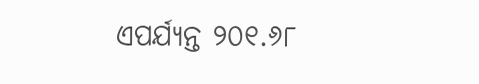ଏପର୍ଯ୍ୟନ୍ତ ୨୦୧.୬୮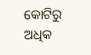କୋଟିରୁ ଅଧିକ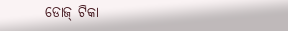ଡୋଜ୍ ଟିକା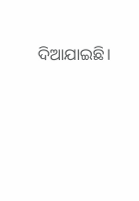ଦିଆଯାଇଛି।